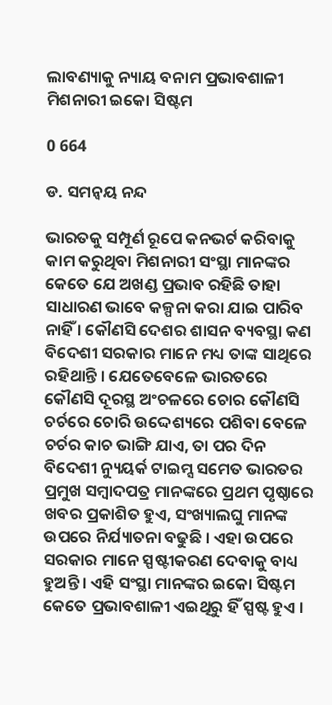ଲାବଣ୍ୟାକୁ ନ୍ୟାୟ ବନାମ ପ୍ରଭାବଶାଳୀ ମିଶନାରୀ ଇକୋ ସିଷ୍ଟମ

0 664

ଡ. ସମନ୍ୱୟ ନନ୍ଦ

ଭାରତକୁ ସମ୍ପୂର୍ଣ ରୂପେ କନଭର୍ଟ କରିବାକୁ କାମ କରୁଥିବା ମିଶନାରୀ ସଂସ୍ଥା ମାନଙ୍କର କେତେ ଯେ ଅଖଣ୍ଡ ପ୍ରଭାବ ରହିଛି ତାହା ସାଧାରଣ ଭାବେ କଳ୍ପନା କରା ଯାଇ ପାରିବ ନାହିଁ । କୌଣସି ଦେଶର ଶାସନ ବ୍ୟବସ୍ଥା କଣ ବିଦେଶୀ ସରକାର ମାନେ ମଧ୍ୟ ତାଙ୍କ ସାଥିରେ ରହିଥାନ୍ତି । ଯେତେବେଳେ ଭାରତରେ କୌଣସି ଦୂରସ୍ଥ ଅଂଚଳରେ ଚୋର କୌଣସି ଚର୍ଚରେ ଚୋରି ଉଦ୍ଦେଶ୍ୟରେ ପଶିବା ବେଳେ ଚର୍ଚର କାଚ ଭାଙ୍ଗି ଯାଏ, ତା ପର ଦିନ ବିଦେଶୀ ନ୍ୟୁୟର୍କ ଟାଇମ୍ସ ସମେତ ଭାରତର ପ୍ରମୁଖ ସମ୍ବାଦପତ୍ର ମାନଙ୍କରେ ପ୍ରଥମ ପୃଷ୍ଠାରେ ଖବର ପ୍ରକାଶିତ ହୁଏ, ସଂଖ୍ୟାଲଘୁ ମାନଙ୍କ ଉପରେ ନିର୍ଯ୍ୟାତନା ବଢୁଛି । ଏହା ଉପରେ ସରକାର ମାନେ ସ୍ପଷ୍ଟୀକରଣ ଦେବାକୁ ବାଧ୍ୟ ହୁଅନ୍ତି । ଏହି ସଂସ୍ଥା ମାନଙ୍କର ଇକୋ ସିଷ୍ଟମ କେତେ ପ୍ରଭାବଶାଳୀ ଏଇଥିରୁ ହିଁ ସ୍ପଷ୍ଟ ହୁଏ ।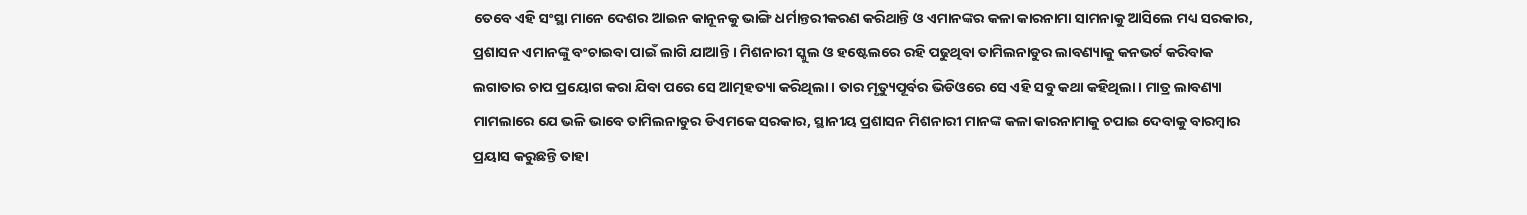ତେବେ ଏହି ସଂସ୍ଥା ମାନେ ଦେଶର ଆଇନ କାନୂନକୁ ଭାଙ୍ଗି ଧର୍ମାନ୍ତରୀକରଣ କରିଥାନ୍ତି ଓ ଏମାନଙ୍କର କଳା କାରନାମା ସାମନାକୁ ଆସିଲେ ମଧ୍ୟ ସରକାର, ପ୍ରଶାସନ ଏମାନଙ୍କୁ ବଂଚାଇବା ପାଇଁ ଲାଗି ଯାଆନ୍ତି । ମିଶନାରୀ ସ୍କୁଲ ଓ ହଷ୍ଟେଲରେ ରହି ପଢୁଥିବା ତାମିଲନାଡୁର ଲାବଣ୍ୟାକୁ କନଭର୍ଟ କରିବାକ ଲଗାତାର ଚାପ ପ୍ରୟୋଗ କରା ଯିବା ପରେ ସେ ଆତ୍ମହତ୍ୟା କରିଥିଲା । ତାର ମୃତ୍ୟୁପୂର୍ବର ଭିଡିଓରେ ସେ ଏହି ସବୁ କଥା କହିଥିଲା । ମାତ୍ର ଲାବଣ୍ୟା ମାମଲାରେ ଯେ ଭଳି ଭାବେ ତାମିଲନାଡୁର ଡିଏମକେ ସରକାର, ସ୍ଥାନୀୟ ପ୍ରଶାସନ ମିଶନାରୀ ମାନଙ୍କ କଳା କାରନାମାକୁ ଚପାଇ ଦେବାକୁ ବାରମ୍ବାର ପ୍ରୟାସ କରୁଛନ୍ତି ତାହା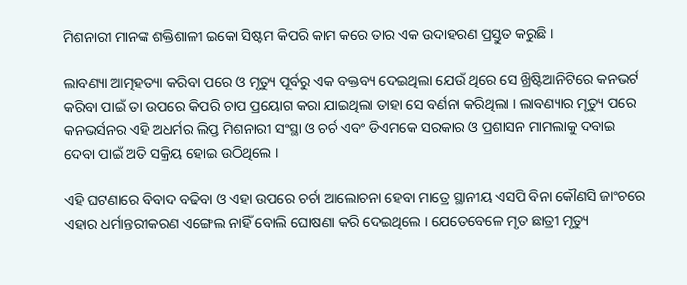ମିଶନାରୀ ମାନଙ୍କ ଶକ୍ତିଶାଳୀ ଇକୋ ସିଷ୍ଟମ କିପରି କାମ କରେ ତାର ଏକ ଉଦାହରଣ ପ୍ରସ୍ତୁତ କରୁଛି ।

ଲାବଣ୍ୟା ଆତ୍ମହତ୍ୟା କରିବା ପରେ ଓ ମୃତ୍ୟୁ ପୂର୍ବରୁ ଏକ ବକ୍ତବ୍ୟ ଦେଇଥିଲା ଯେଉଁ ଥିରେ ସେ ଖ୍ରିଷ୍ଟିଆନିଟିରେ କନଭର୍ଟ କରିବା ପାଇଁ ତା ଉପରେ କିପରି ଚାପ ପ୍ରୟୋଗ କରା ଯାଇଥିଲା ତାହା ସେ ବର୍ଣନା କରିଥିଲା । ଲାବଣ୍ୟାର ମୃତ୍ୟୁ ପରେ କନଭର୍ସନର ଏହି ଅଧର୍ମର ଲିପ୍ତ ମିଶନାରୀ ସଂସ୍ଥା ଓ ଚର୍ଚ ଏବଂ ଡିଏମକେ ସରକାର ଓ ପ୍ରଶାସନ ମାମଲାକୁ ଦବାଇ ଦେବା ପାଇଁ ଅତି ସକ୍ରିୟ ହୋଇ ଉଠିଥିଲେ ।

ଏହି ଘଟଣାରେ ବିବାଦ ବଢିବା ଓ ଏହା ଉପରେ ଚର୍ଚା ଆଲୋଚନା ହେବା ମାତ୍ରେ ସ୍ଥାନୀୟ ଏସପି ବିନା କୌଣସି ଜାଂଚରେ ଏହାର ଧର୍ମାନ୍ତରୀକରଣ ଏଙ୍ଗେଲ ନାହିଁ ବୋଲି ଘୋଷଣା କରି ଦେଇଥିଲେ । ଯେତେବେଳେ ମୃତ ଛାତ୍ରୀ ମୃତ୍ୟୁ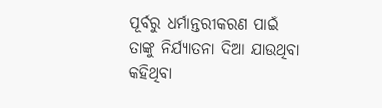ପୂର୍ବରୁ ଧର୍ମାନ୍ତରୀକରଣ ପାଇଁ ତାଙ୍କୁ ନିର୍ଯ୍ୟାତନା ଦିଆ ଯାଉଥିବା କହିଥିବା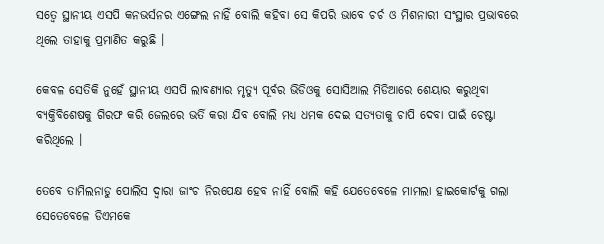ସତ୍ୱେ ସ୍ଥାନୀୟ ଏସପି କନଭର୍ସନର ଏଙ୍ଗେଲ ନାହିଁ ବୋଲି କହିବା ସେ କିପରି ଭାବେ ଚର୍ଚ ଓ ମିଶନାରୀ ସଂସ୍ଥାର ପ୍ରଭାବରେ ଥିଲେ ତାହାକୁ ପ୍ରମାଣିତ କରୁଛି ।

କେବଳ ସେତିକି ନୁହେଁ ସ୍ଥାନୀୟ ଏସପି ଲାବଣ୍ୟାର ମୃତ୍ୟୁ ପୂର୍ବର ଭିଡିଓକୁ ସୋସିଆଲ ମିଡିଆରେ ଶେୟାର କରୁଥିବା ବ୍ୟକ୍ତିବିଶେଷକୁ ଗିରଫ କରି ଜେଲରେ ଭର୍ତି କରା ଯିବ ବୋଲି ମଧ୍ୟ ଧମକ ଦେଇ ସତ୍ୟତାକୁ ଚାପି ଦେବା ପାଇଁ ଚେଷ୍ଟା କରିଥିଲେ ।

ତେବେ ତାମିଲନାଡୁ ପୋଲିସ ଦ୍ୱାରା ଜାଂଚ ନିରପେକ୍ଷ ହେବ ନାହିଁ ବୋଲି କହି ଯେତେବେଳେ ମାମଲା ହାଇକୋର୍ଟକୁ ଗଲା ସେତେବେଳେ ଡିଏମକେ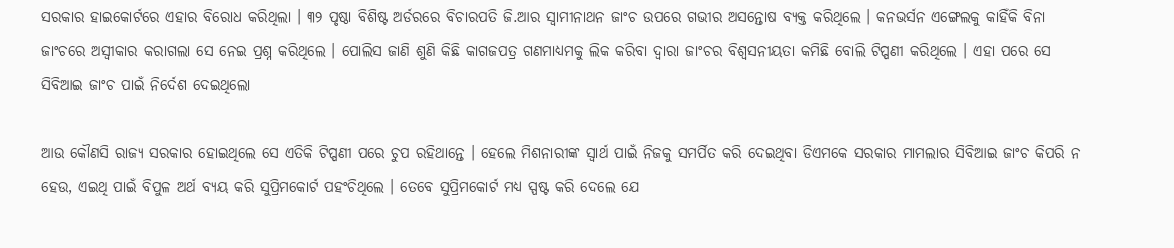ସରକାର ହାଇକୋର୍ଟରେ ଏହାର ବିରୋଧ କରିଥିଲା । ୩୨ ପୃଷ୍ଠା ବିଶିଷ୍ଟ ଅର୍ଡରରେ ବିଚାରପତି ଜି.ଆର ସ୍ୱାମୀନାଥନ ଜାଂଚ ଉପରେ ଗଭୀର ଅସନ୍ତୋଷ ବ୍ୟକ୍ତ କରିଥିଲେ । କନଭର୍ସନ ଏଙ୍ଗେଲକୁ କାହିଁକି ବିନା ଜାଂଚରେ ଅସ୍ୱୀକାର କରାଗଲା ସେ ନେଇ ପ୍ରଶ୍ନ କରିଥିଲେ । ପୋଲିସ ଜାଣି ଶୁଣି କିଛି କାଗଜପତ୍ର ଗଣମାଧ୍ୟମକୁ ଲିକ କରିବା ଦ୍ୱାରା ଜାଂଚର ବିଶ୍ୱସନୀୟତା କମିଛି ବୋଲି ଟିପ୍ପଣୀ କରିଥିଲେ । ଏହା ପରେ ସେ ସିବିଆଇ ଜାଂଚ ପାଇଁ ନିର୍ଦେଶ ଦେଇଥିଲୋ

ଆଉ କୌଣସି ରାଜ୍ୟ ସରକାର ହୋଇଥିଲେ ସେ ଏତିକି ଟିପ୍ପଣୀ ପରେ ଚୁପ ରହିଥାନ୍ତେ । ହେଲେ ମିଶନାରୀଙ୍କ ସ୍ୱାର୍ଥ ପାଇଁ ନିଜକୁ ସମର୍ପିତ କରି ଦେଇଥିବା ଡିଏମକେ ସରକାର ମାମଲାର ସିବିଆଇ ଜାଂଚ କିପରି ନ ହେଉ, ଏଇଥି ପାଇଁ ବିପୁଳ ଅର୍ଥ ବ୍ୟୟ କରି ସୁପ୍ରିମକୋର୍ଟ ପହଂଚିଥିଲେ । ତେବେ ସୁପ୍ରିମକୋର୍ଟ ମଧ୍ୟ ସ୍ପଷ୍ଟ କରି ଦେଲେ ଯେ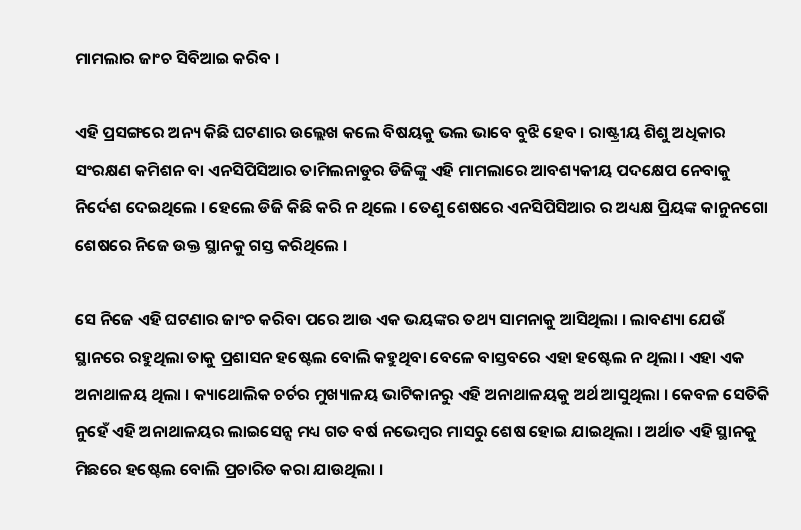ମାମଲାର ଜାଂଚ ସିବିଆଇ କରିବ ।

ଏହି ପ୍ରସଙ୍ଗରେ ଅନ୍ୟ କିଛି ଘଟଣାର ଉଲ୍ଲେଖ କଲେ ବିଷୟକୁ ଭଲ ଭାବେ ବୁଝି ହେବ । ରାଷ୍ଟ୍ରୀୟ ଶିଶୁ ଅଧିକାର ସଂରକ୍ଷଣ କମିଶନ ବା ଏନସିପିସିଆର ତାମିଲନାଡୁର ଡିଜିଙ୍କୁ ଏହି ମାମଲାରେ ଆବଶ୍ୟକୀୟ ପଦକ୍ଷେପ ନେବାକୁ ନିର୍ଦେଶ ଦେଇଥିଲେ । ହେଲେ ଡିଜି କିଛି କରି ନ ଥିଲେ । ତେଣୁ ଶେଷରେ ଏନସିପିସିଆର ର ଅଧ୍ୟକ୍ଷ ପ୍ରିୟଙ୍କ କାନୁନଗୋ ଶେଷରେ ନିଜେ ଉକ୍ତ ସ୍ଥାନକୁ ଗସ୍ତ କରିଥିଲେ ।

ସେ ନିଜେ ଏହି ଘଟଣାର ଜାଂଚ କରିବା ପରେ ଆଉ ଏକ ଭୟଙ୍କର ତଥ୍ୟ ସାମନାକୁ ଆସିଥିଲା । ଲାବଣ୍ୟା ଯେଉଁ ସ୍ଥାନରେ ରହୁଥିଲା ତାକୁ ପ୍ରଶାସନ ହଷ୍ଟେଲ ବୋଲି କହୁଥିବା ବେଳେ ବାସ୍ତବରେ ଏହା ହଷ୍ଟେଲ ନ ଥିଲା । ଏହା ଏକ ଅନାଥାଳୟ ଥିଲା । କ୍ୟାଥୋଲିକ ଚର୍ଚର ମୁଖ୍ୟାଳୟ ଭାଟିକାନରୁ ଏହି ଅନାଥାଳୟକୁ ଅର୍ଥ ଆସୁଥିଲା । କେବଳ ସେତିକି ନୁହେଁ ଏହି ଅନାଥାଳୟର ଲାଇସେନ୍ସ ମଧ୍ୟ ଗତ ବର୍ଷ ନଭେମ୍ବର ମାସରୁ ଶେଷ ହୋଇ ଯାଇଥିଲା । ଅର୍ଥାତ ଏହି ସ୍ଥାନକୁ ମିଛରେ ହଷ୍ଟେଲ ବୋଲି ପ୍ରଚାରିତ କରା ଯାଉଥିଲା ।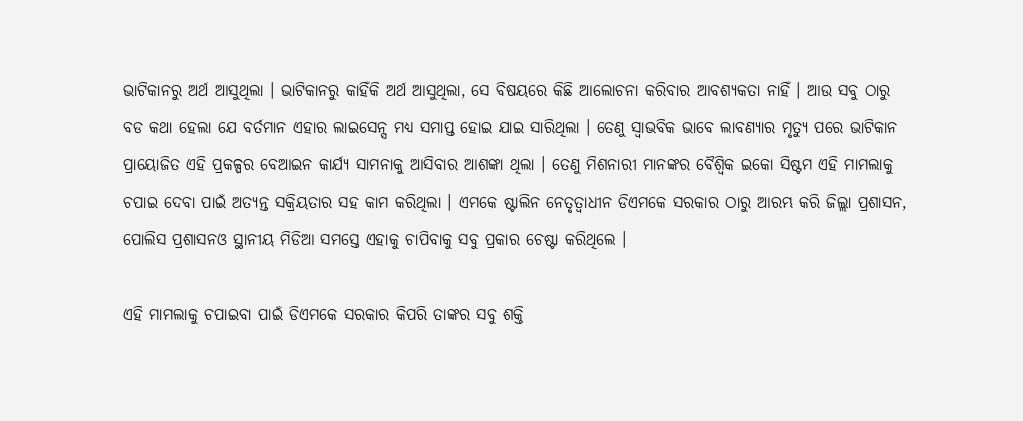ଭାଟିକାନରୁ ଅର୍ଥ ଆସୁଥିଲା । ଭାଟିକାନରୁ କାହିଁକି ଅର୍ଥ ଆସୁଥିଲା, ସେ ବିଷୟରେ କିଛି ଆଲୋଚନା କରିବାର ଆବଶ୍ୟକତା ନାହିଁ । ଆଉ ସବୁ ଠାରୁ ବଡ କଥା ହେଲା ଯେ ବର୍ତମାନ ଏହାର ଲାଇସେନ୍ସ ମଧ୍ୟ ସମାପ୍ତ ହୋଇ ଯାଇ ସାରିଥିଲା । ତେଣୁ ସ୍ୱାଭବିକ ଭାବେ ଲାବଣ୍ୟାର ମୃତ୍ୟୁ ପରେ ଭାଟିକାନ ପ୍ରାୟୋଜିତ ଏହି ପ୍ରକଳ୍ପର ବେଆଇନ କାର୍ଯ୍ୟ ସାମନାକୁ ଆସିବାର ଆଶଙ୍କା ଥିଲା । ତେଣୁ ମିଶନାରୀ ମାନଙ୍କର ବୈଶ୍ୱିକ ଇକୋ ସିଷ୍ଟମ ଏହି ମାମଲାକୁ ଚପାଇ ଦେବା ପାଇଁ ଅତ୍ୟନ୍ତ ସକ୍ରିୟତାର ସହ କାମ କରିଥିଲା । ଏମକେ ଷ୍ଟାଲିନ ନେତୃତ୍ୱାଧୀନ ଡିଏମକେ ସରକାର ଠାରୁ ଆରମ୍ଭ କରି ଜିଲ୍ଲା ପ୍ରଶାସନ, ପୋଲିସ ପ୍ରଶାସନଓ ସ୍ଥାନୀୟ ମିଡିଆ ସମସ୍ତେ ଏହାକୁ ଚାପିବାକୁ ସବୁ ପ୍ରକାର ଚେଷ୍ଟା କରିଥିଲେ ।

ଏହି ମାମଲାକୁ ଚପାଇବା ପାଇଁ ଡିଏମକେ ସରକାର କିପରି ତାଙ୍କର ସବୁ ଶକ୍ତି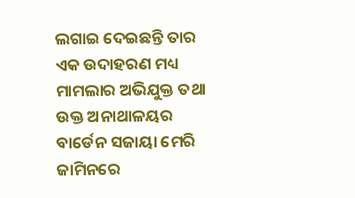ଲଗାଇ ଦେଇଛନ୍ତି ତାର ଏକ ଉଦାହରଣ ମଧ୍ୟ ମାମଲାର ଅଭିଯୁକ୍ତ ତଥା ଉକ୍ତ ଅନାଥାଳୟର ବାର୍ଡେନ ସଜାୟା ମେରି ଜାମିନରେ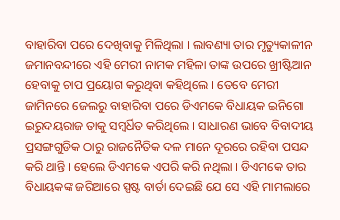ବାହାରିବା ପରେ ଦେଖିବାକୁ ମିଳିଥିଲା । ଲାବଣ୍ୟା ତାର ମୃତ୍ୟୁକାଳୀନ ଜମାନବନ୍ଦୀରେ ଏହି ମେରୀ ନାମକ ମହିଳା ତାଙ୍କ ଉପରେ ଖ୍ରୀଷ୍ଟିଆନ ହେବାକୁ ଚାପ ପ୍ରୟୋଗ କରୁଥିବା କହିଥିଲେ । ତେବେ ମେରୀ ଜାମିନରେ ଜେଲରୁ ବାହାରିବା ପରେ ଡିଏମକେ ବିଧାୟକ ଇନିଗୋ ଇରୁଦୟରାଜ ତାକୁ ସମ୍ବର୍ଧିତ କରିଥିଲେ । ସାଧାରଣ ଭାବେ ବିବାଦୀୟ ପ୍ରସଙ୍ଗଗୁଡିକ ଠାରୁ ରାଜନୈତିକ ଦଳ ମାନେ ଦୂରରେ ରହିବା ପସନ୍ଦ କରି ଥାନ୍ତି । ହେଲେ ଡିଏମକେ ଏପରି କରି ନଥିଲା । ଡିଏମକେ ତାର ବିଧାୟକଙ୍କ ଜରିଆରେ ସ୍ପଷ୍ଟ ବାର୍ତା ଦେଇଛି ଯେ ସେ ଏହି ମାମଲାରେ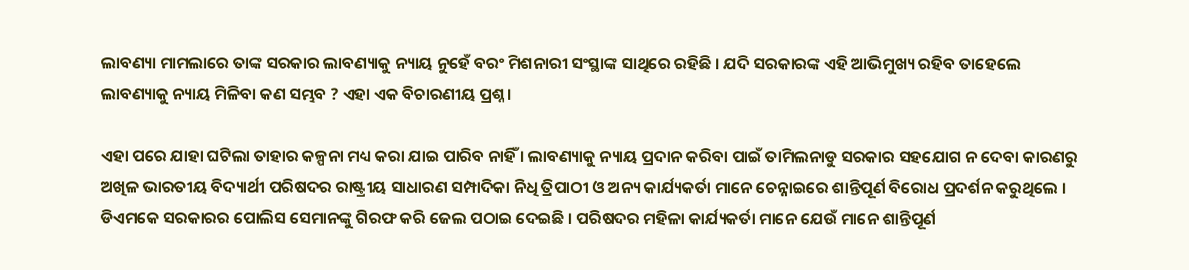ଲାବଣ୍ୟା ମାମଲାରେ ତାଙ୍କ ସରକାର ଲାବଣ୍ୟାକୁ ନ୍ୟାୟ ନୁହେଁ ବରଂ ମିଶନାରୀ ସଂସ୍ଥାଙ୍କ ସାଥିରେ ରହିଛି । ଯଦି ସରକାରଙ୍କ ଏହି ଆଭିମୁଖ୍ୟ ରହିବ ତାହେଲେ ଲାବଣ୍ୟାକୁ ନ୍ୟାୟ ମିଳିବା କଣ ସମ୍ଭବ ? ଏହା ଏକ ବିଚାରଣୀୟ ପ୍ରଶ୍ନ ।

ଏହା ପରେ ଯାହା ଘଟିଲା ତାହାର କଳ୍ପନା ମଧ୍ୟ କରା ଯାଇ ପାରିବ ନାହିଁ । ଲାବଣ୍ୟାକୁ ନ୍ୟାୟ ପ୍ରଦାନ କରିବା ପାଇଁ ତାମିଲନାଡୁ ସରକାର ସହଯୋଗ ନ ଦେବା କାରଣରୁ ଅଖିଳ ଭାରତୀୟ ବିଦ୍ୟାର୍ଥୀ ପରିଷଦର ରାଷ୍ଟ୍ରୀୟ ସାଧାରଣ ସମ୍ପାଦିକା ନିଧି ତ୍ରିପାଠୀ ଓ ଅନ୍ୟ କାର୍ଯ୍ୟକର୍ତା ମାନେ ଚେନ୍ନାଇରେ ଶାନ୍ତିପୂର୍ଣ ବିରୋଧ ପ୍ରଦର୍ଶନ କରୁଥିଲେ । ଡିଏମକେ ସରକାରର ପୋଲିସ ସେମାନଙ୍କୁ ଗିରଫ କରି ଜେଲ ପଠାଇ ଦେଇଛି । ପରିଷଦର ମହିଳା କାର୍ଯ୍ୟକର୍ତା ମାନେ ଯେଉଁ ମାନେ ଶାନ୍ତିପୂର୍ଣ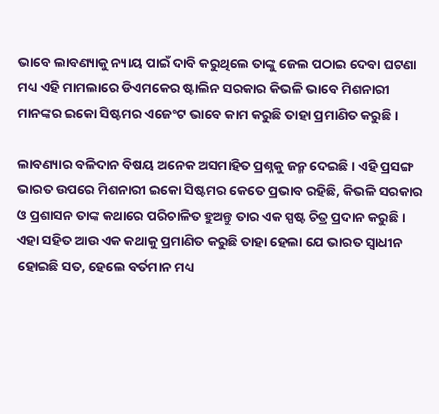ଭାବେ ଲାବଣ୍ୟାକୁ ନ୍ୟାୟ ପାଇଁ ଦାବି କରୁଥିଲେ ତାଙ୍କୁ ଜେଲ ପଠାଇ ଦେବା ଘଟଣା ମଧ୍ୟ ଏହି ମାମଲାରେ ଡିଏମକେର ଷ୍ଟାଲିନ ସରକାର କିଭଳି ଭାବେ ମିଶନାରୀ ମାନଙ୍କର ଇକୋ ସିଷ୍ଟମର ଏଜେଂଟ ଭାବେ କାମ କରୁଛି ତାହା ପ୍ରମାଣିତ କରୁଛି ।

ଲାବଣ୍ୟାର ବଳିଦାନ ବିଷୟ ଅନେକ ଅସମାହିତ ପ୍ରଶ୍ନକୁ ଜନ୍ମ ଦେଇଛି । ଏହି ପ୍ରସଙ୍ଗ ଭାରତ ଉପରେ ମିଶନାରୀ ଇକୋ ସିଷ୍ଟମର କେତେ ପ୍ରଭାବ ରହିଛି, କିଭଳି ସରକାର ଓ ପ୍ରଶାସନ ତାଙ୍କ କଥାରେ ପରିଚାଳିତ ହୁଅନ୍ତୁ ତାର ଏକ ସ୍ପଷ୍ଟ ଚିତ୍ର ପ୍ରଦାନ କରୁଛି । ଏହା ସହିତ ଆଉ ଏକ କଥାକୁ ପ୍ରମାଣିତ କରୁଛି ତାହା ହେଲା ଯେ ଭାରତ ସ୍ୱାଧୀନ ହୋଇଛି ସତ, ହେଲେ ବର୍ତମାନ ମଧ୍ୟ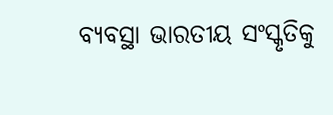ବ୍ୟବସ୍ଥା ଭାରତୀୟ ସଂସ୍କୃତିକୁ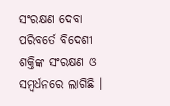ସଂରକ୍ଷଣ ଦେବା ପରିବର୍ତେ ବିଦେଶୀ ଶକ୍ତିଙ୍କ ସଂରକ୍ଷଣ ଓ ସମ୍ବର୍ଧନରେ ଲାଗିଛି ।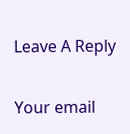Leave A Reply

Your email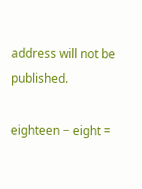address will not be published.

eighteen − eight =